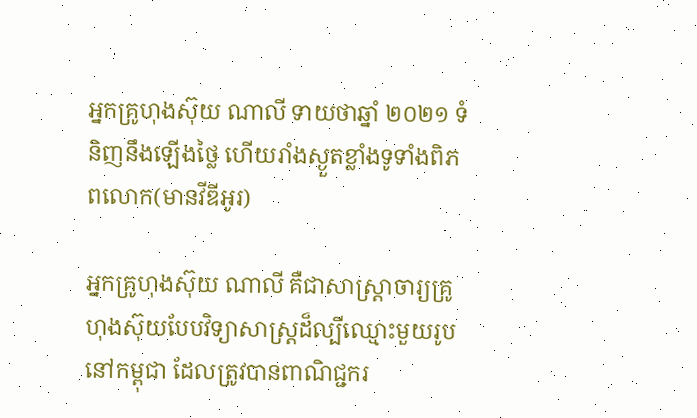អ្នកគ្រូហុងស៊ុយ ណាលី ទាយថាឆ្នាំ ២០២១ ទំនិញនឹងឡើងថ្លៃ ហើយរាំងស្ងួតខ្លាំងទូទាំងពិភពលោក(មានវីឌីអូរ)

អ្នកគ្រូហុងស៊ុយ ណាលី គឺជាសាស្ត្រាចារ្យគ្រូហុងស៊ុយបែបវិទ្យាសាស្ត្រដ៏ល្បីឈ្មោះមួយរូបនៅកម្ពុជា ដែលត្រូវបានពាណិជ្ជករ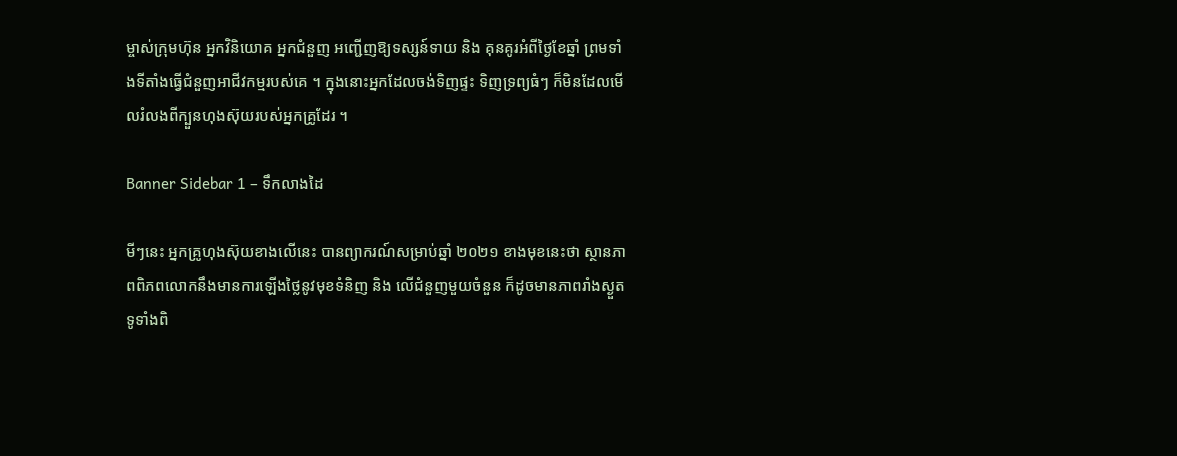ម្ចាស់ក្រុមហ៊ុន អ្នកវិនិយោគ អ្នកជំនួញ អញ្ជើញឱ្យទស្សន៍ទាយ និង គុនគូរអំពីថ្ងៃខែឆ្នាំ ព្រមទាំងទីតាំងធ្វើជំនួញអាជីវកម្មរបស់គេ ។ ក្នុងនោះអ្នកដែលចង់ទិញផ្ទះ ទិញទ្រព្យធំៗ ក៏មិនដែលមើលរំលងពីក្បួនហុងស៊ុយរបស់អ្នកគ្រូដែរ ។

Banner Sidebar 1 – ទឹកលាងដៃ

មីៗនេះ អ្នកគ្រូហុងស៊ុយខាងលើនេះ បានព្យាករណ៍សម្រាប់ឆ្នាំ ២០២១ ខាងមុខនេះថា ស្ថានភាពពិភពលោកនឹងមានការឡើងថ្លៃនូវមុខទំនិញ និង លើជំនួញមួយចំនួន ក៏ដូចមានភាពរាំងស្ងួតទូទាំងពិ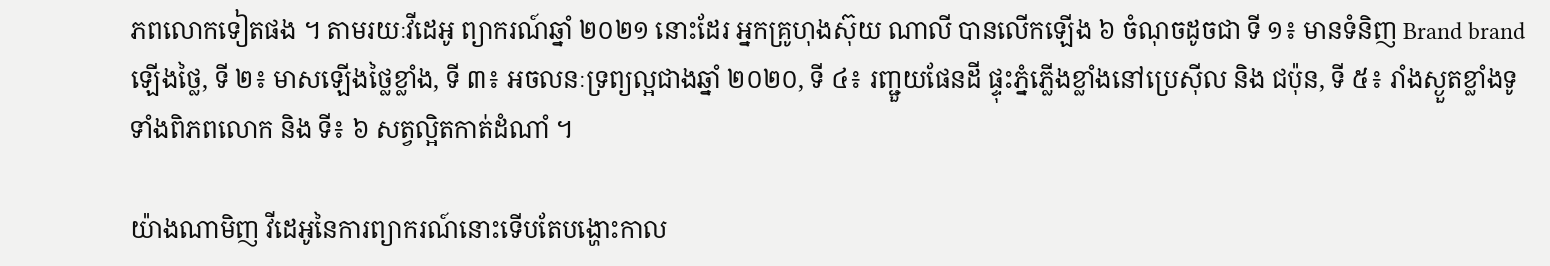ភពលោកទៀតផង ។ តាមរយៈវីដេអូ ព្យាករណ៍ឆ្នាំ ២០២១ នោះដែរ អ្នកគ្រូហុងស៊ុយ ណាលី បានលើកឡើង ៦ ចំណុចដូចជា ទី ១៖ មានទំនិញ Brand brand ឡើងថ្លៃ, ទី ២៖ មាសឡើងថ្លៃខ្លាំង, ទី ៣៖ អចលនៈទ្រព្យល្អជាងឆ្នាំ ២០២០, ទី ៤៖ រញ្ជួយផែនដី ផ្ទុះភ្នំភ្លើងខ្លាំងនៅប្រេស៊ីល និង ជប៉ុន, ទី ៥៖ រាំងស្ងួតខ្លាំងទូទាំងពិភពលោក និង ទី៖ ៦ សត្វល្អិតកាត់ដំណាំ ។

យ៉ាងណាមិញ វីដេអូនៃការព្យាករណ៍នោះទើបតែបង្ហោះកាល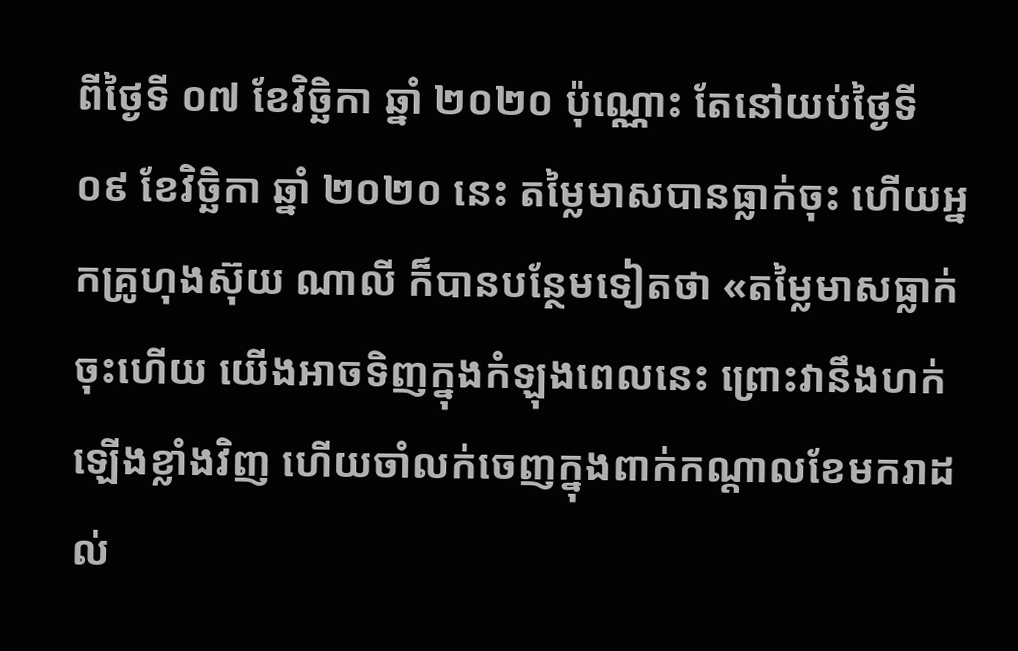ពីថ្ងៃទី ០៧ ខែវិច្ឆិកា ឆ្នាំ ២០២០ ប៉ុណ្ណោះ តែនៅយប់ថ្ងៃទី ០៩ ខែវិច្ឆិកា ឆ្នាំ ២០២០ នេះ តម្លៃមាសបានធ្លាក់ចុះ ហើយអ្នកគ្រូហុងស៊ុយ ណាលី ក៏បានបន្ថែមទៀតថា «តម្លៃមាសធ្លាក់ចុះហើយ យើងអាចទិញក្នុងកំឡុងពេលនេះ ព្រោះវានឹងហក់ឡើងខ្លាំងវិញ ហើយចាំលក់ចេញក្នុងពាក់កណ្តាលខែមករាដល់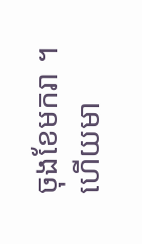ចុងខែមករា ។ ហើយមា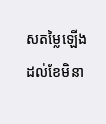សតម្លៃឡើងដល់ខែមិនា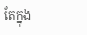តែក្នុង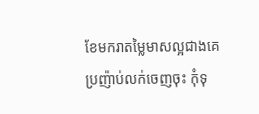ខែមករាតម្លៃមាសល្អជាងគេ ប្រញ៉ាប់លក់ចេញចុះ កុំទុ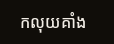កលុយគាំង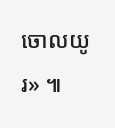ចោលយូរ» ៕